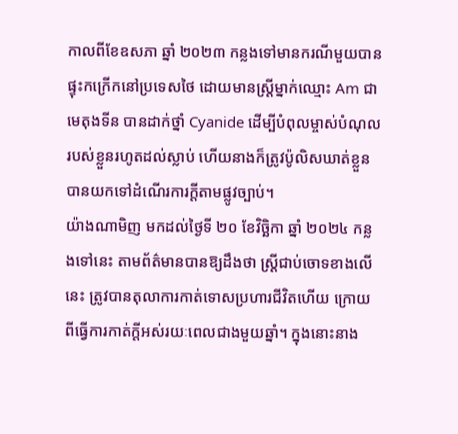កាលពីខែឧសភា ឆ្នាំ ២០២៣ កន្លងទៅមានករណីមួយបានផ្ទុះកក្រើកនៅប្រទេសថៃ ដោយមានស្រ្តីម្នាក់ឈ្មោះ Am ជាមេតុងទីន បានដាក់ថ្នាំ Cyanide ដើម្បីបំពុលម្ចាស់បំណុលរបស់ខ្លួនរហូតដល់ស្លាប់ ហើយនាងក៏ត្រូវប៉ូលិសឃាត់ខ្លួនបានយកទៅដំណើរការក្តីតាមផ្លូវច្បាប់។
យ៉ាងណាមិញ មកដល់ថ្ងៃទី ២០ ខែវិច្ឆិកា ឆ្នាំ ២០២៤ កន្លងទៅនេះ តាមព័ត៌មានបានឱ្យដឹងថា ស្រ្តីជាប់ចោទខាងលើនេះ ត្រូវបានតុលាការកាត់ទោសប្រហារជីវិតហើយ ក្រោយពីធ្វើការកាត់ក្តីអស់រយៈពេលជាងមួយឆ្នាំ។ ក្នុងនោះនាង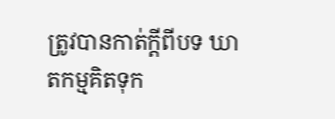ត្រូវបានកាត់ក្តីពីបទ ឃាតកម្មគិតទុក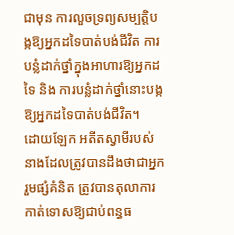ជាមុន ការលួចទ្រព្យសម្បត្តិបង្កឱ្យអ្នកដទៃបាត់បង់ជីវិត ការបន្លំដាក់ថ្នាំក្នុងអាហារឱ្យអ្នកដទៃ និង ការបន្លំដាក់ថ្នាំនោះបង្កឱ្យអ្នកដទៃបាត់បង់ជីវិត។
ដោយឡែក អតីតស្វាមីរបស់នាងដែលត្រូវបានដឹងថាជាអ្នករួមផ្សំគំនិត ត្រូវបានតុលាការកាត់ទោសឱ្យជាប់ពន្ធធ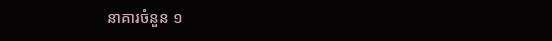នាគារចំនួន ១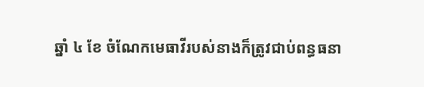ឆ្នាំ ៤ ខែ ចំណែកមេធាវីរបស់នាងក៏ត្រូវជាប់ពន្ធធនា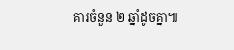គារចំនួន ២ ឆ្នាំដូចគ្នា៕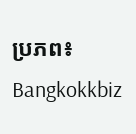ប្រភព៖ Bangkokkbiz